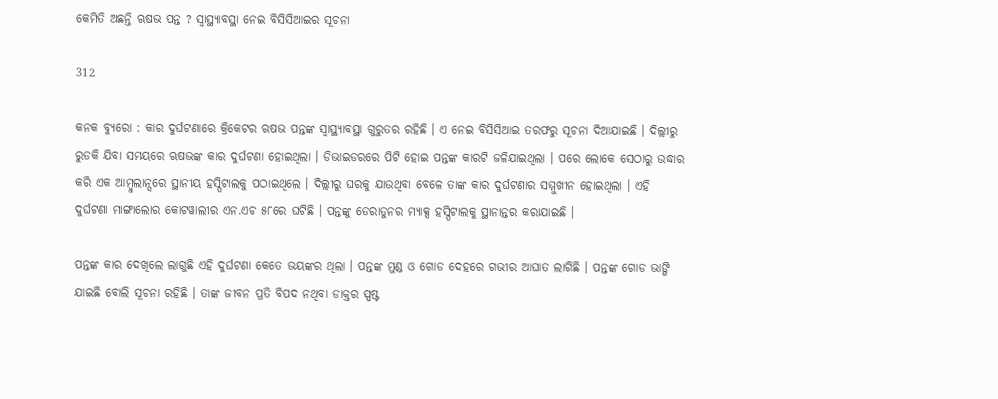କେମିତି ଅଛନ୍ତି ଋଷଭ ପନ୍ତ ? ସ୍ୱାସ୍ଥ୍ୟାବସ୍ଥା ନେଇ ବିସିସିଆଇର ସୂଚନା

312

କନକ ବ୍ୟୁରୋ : କାର ଦୁର୍ଘଟଣାରେ କ୍ରିକେଟର ଋଷଭ ପନ୍ତଙ୍କ ସ୍ୱାସ୍ଥ୍ୟାବସ୍ଥା ଗୁରୁତର ରହିଛି । ଏ ନେଇ ବିସିସିଆଇ ତରଫରୁ ସୂଚନା ଦିଆଯାଇଛି । ଦିଲ୍ଲୀରୁ ରୁଡକି ଯିବା ସମୟରେ ଋଷଭଙ୍କ କାର ଦୁର୍ଘଟଣା ହୋଇଥିଲା । ଡିଭାଇଡରରେ ପିଟି ହୋଇ ପନ୍ତଙ୍କ କାରଟି ଜଳିଯାଇଥିଲା । ପରେ ଲୋକେ ସେଠାରୁ ଉଦ୍ଧାର କରି ଏକ ଆମ୍ବୁଲାନ୍ସରେ ସ୍ଥାନୀୟ ହସ୍ପିଟାଲକୁ ପଠାଇଥିଲେ । ଦିଲ୍ଲୀରୁ ଘରକୁ ଯାଉଥିବା ବେଳେ ତାଙ୍କ କାର ଦୁର୍ଘଟଣାର ସମ୍ମୁଖୀନ ହୋଇଥିଲା । ଏହି ଦୁର୍ଘଟଣା ମାଙ୍ଗାଲୋର କୋଟୱାଲୀର ଏନ.ଏଚ ୫୮ରେ ଘଟିଛି । ପନ୍ତଙ୍କୁ ଡେରାଡୁନର ମ୍ୟାକ୍ସ ହସ୍ପିଟାଲକୁ ସ୍ଥାନାନ୍ତର କରାଯାଇଛି ।

ପନ୍ତଙ୍କ କାର ଦେଖିଲେ ଲାଗୁଛି ଏହି ଦୁର୍ଘଟଣା କେତେ ଭୟଙ୍କର ଥିଲା । ପନ୍ତଙ୍କ ମୁଣ୍ଡ ଓ ଗୋଡ ଦେହରେ ଗଭୀର ଆଘାତ ଲାଗିଛି । ପନ୍ତଙ୍କ ଗୋଡ ଭାଙ୍ଗି ଯାଇଛି ବୋଲି ସୂଚନା ରହିଛି । ତାଙ୍କ ଜୀବନ ପ୍ରତି ବିପଦ ନଥିବା ଡାକ୍ତର ସ୍ପଷ୍ଟ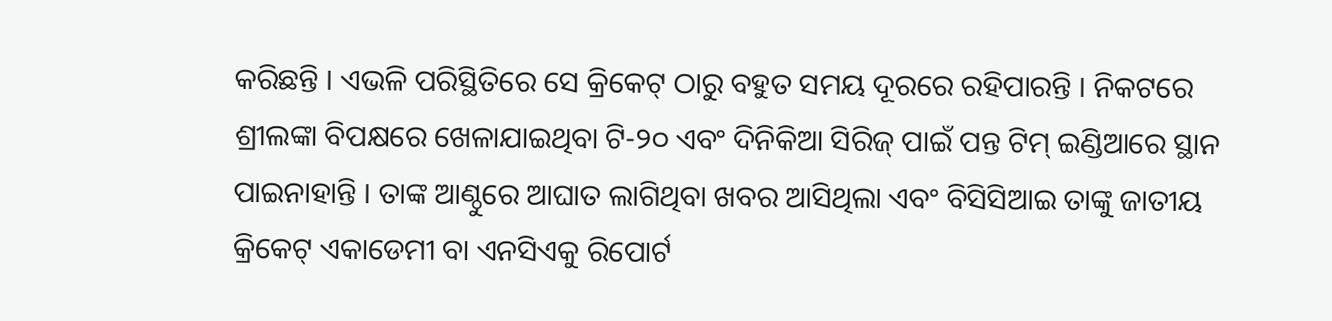କରିଛନ୍ତି । ଏଭଳି ପରିସ୍ଥିତିରେ ସେ କ୍ରିକେଟ୍ ଠାରୁ ବହୁତ ସମୟ ଦୂରରେ ରହିପାରନ୍ତି । ନିକଟରେ ଶ୍ରୀଲଙ୍କା ବିପକ୍ଷରେ ଖେଳାଯାଇଥିବା ଟି-୨୦ ଏବଂ ଦିନିକିଆ ସିରିଜ୍ ପାଇଁ ପନ୍ତ ଟିମ୍ ଇଣ୍ଡିଆରେ ସ୍ଥାନ ପାଇନାହାନ୍ତି । ତାଙ୍କ ଆଣ୍ଠୁରେ ଆଘାତ ଲାଗିଥିବା ଖବର ଆସିଥିଲା ଏବଂ ବିସିସିଆଇ ତାଙ୍କୁ ଜାତୀୟ କ୍ରିକେଟ୍ ଏକାଡେମୀ ବା ଏନସିଏକୁ ରିପୋର୍ଟ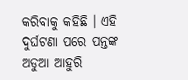କରିବାକୁ କହିଛି । ଏହି ଦୁର୍ଘଟଣା ପରେ ପନ୍ତଙ୍କ ଅଡୁଆ ଆହୁରି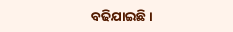ବଢିଯାଇଛି ।